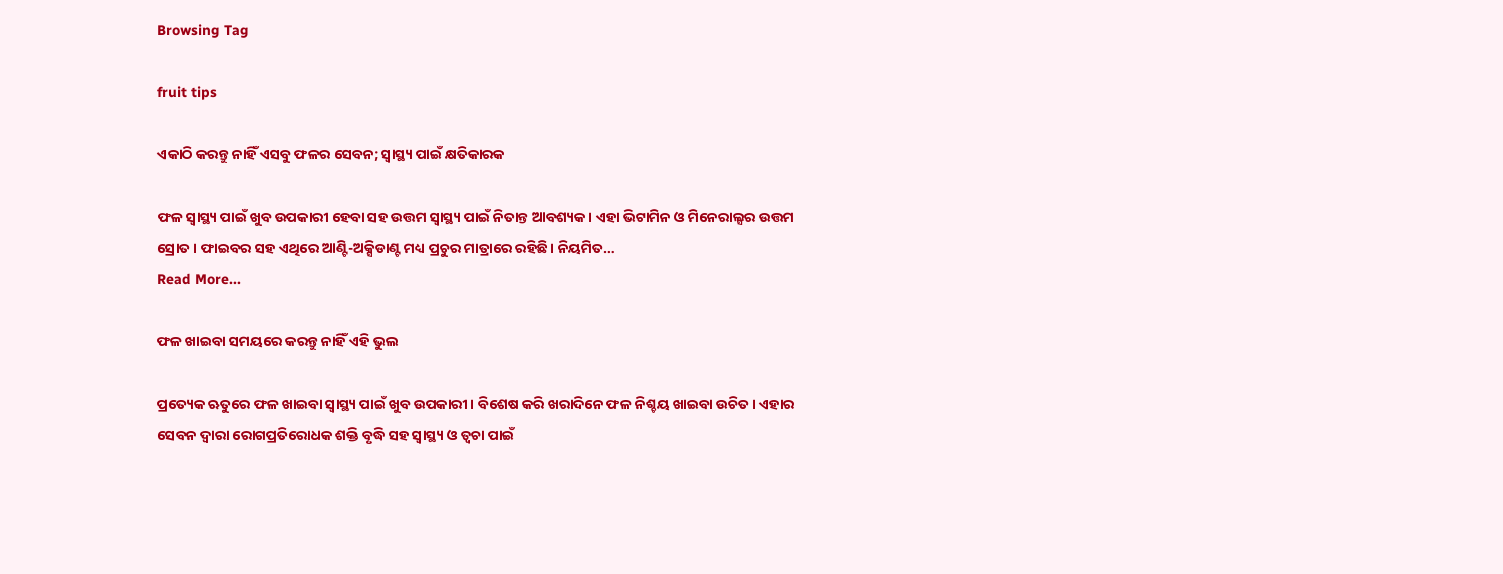Browsing Tag

fruit tips

ଏକାଠି କରନ୍ତୁ ନାହିଁ ଏସବୁ ଫଳର ସେବନ; ସ୍ୱାସ୍ଥ୍ୟ ପାଇଁ କ୍ଷତିକାରକ

ଫଳ ସ୍ୱାସ୍ଥ୍ୟ ପାଇଁ ଖୁବ ଉପକାରୀ ହେବା ସହ ଉତ୍ତମ ସ୍ୱାସ୍ଥ୍ୟ ପାଇଁ ନିତାନ୍ତ ଆବଶ୍ୟକ। ଏହା ଭିଟାମିନ ଓ ମିନେରାଲ୍ସର ଉତ୍ତମ ସ୍ରୋତ। ଫାଇବର ସହ ଏଥିରେ ଆଣ୍ଟି-ଅକ୍ସିଡାଣ୍ଟ ମଧ୍ୟ ପ୍ରଚୁର ମାତ୍ରାରେ ରହିଛି। ନିୟମିତ…
Read More...

ଫଳ ଖାଇବା ସମୟରେ କରନ୍ତୁ ନାହିଁ ଏହି ଭୁଲ

ପ୍ରତ୍ୟେକ ଋତୁରେ ଫଳ ଖାଇବା ସ୍ୱାସ୍ଥ୍ୟ ପାଇଁ ଖୁବ ଉପକାରୀ। ବିଶେଷ କରି ଖରାଦିନେ ଫଳ ନିଶ୍ଚୟ ଖାଇବା ଉଚିତ। ଏହାର ସେବନ ଦ୍ୱାରା ରୋଗପ୍ରତିରୋଧକ ଶକ୍ତି ବୃଦ୍ଧି ସହ ସ୍ୱାସ୍ଥ୍ୟ ଓ ତ୍ୱଚା ପାଇଁ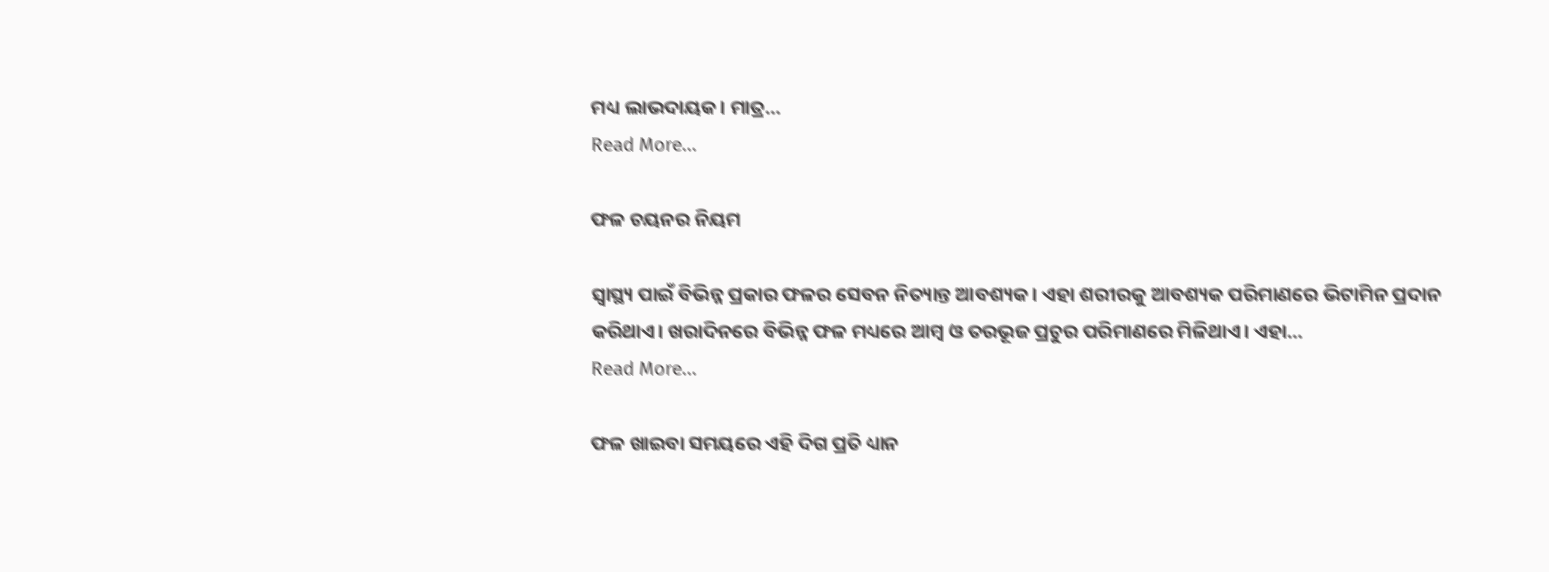ମଧ୍ୟ ଲାଭଦାୟକ। ମାତ୍ର…
Read More...

ଫଳ ଚୟନର ନିୟମ

ସ୍ୱାସ୍ଥ୍ୟ ପାଇଁ ବିଭିନ୍ନ ପ୍ରକାର ଫଳର ସେବନ ନିତ୍ୟାନ୍ତ ଆବଶ୍ୟକ। ଏହା ଶରୀରକୁ ଆବଶ୍ୟକ ପରିମାଣରେ ଭିଟାମିନ ପ୍ରଦାନ କରିଥାଏ। ଖରାଦିନରେ ବିଭିନ୍ନ ଫଳ ମଧ୍ୟରେ ଆମ୍ବ ଓ ତରଭୂଜ ପ୍ରଚୁର ପରିମାଣରେ ମିଳିଥାଏ। ଏହା…
Read More...

ଫଳ ଖାଇବା ସମୟରେ ଏହି ଦିଗ ପ୍ରତି ଧ୍ୟାନ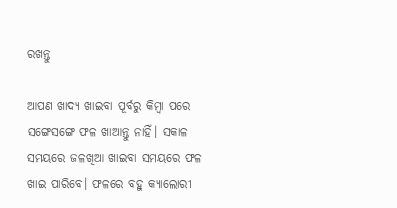ରଖନ୍ତୁ

ଆପଣ ଖାଦ୍ୟ ଖାଇବା ପୂର୍ବରୁ କିମ୍ବା ପରେ ସଙ୍ଗେସଙ୍ଗେ ଫଳ ଖାଆନ୍ତୁ ନାହିଁ। ସକାଳ ସମୟରେ ଜଳଖିଆ ଖାଇବା ସମୟରେ ଫଳ ଖାଇ ପାରିବେ। ଫଳରେ ବହୁ କ୍ୟାଲୋରୀ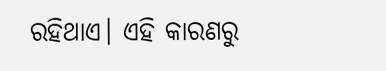ରହିଥାଏ। ଏହି କାରଣରୁ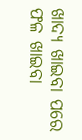ଖାଦ୍ୟ ଖାଇବା ପରେ ଫଳ ଖାଇବା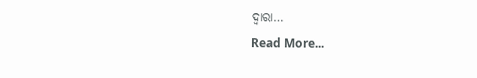ଦ୍ୱାରା…
Read More...